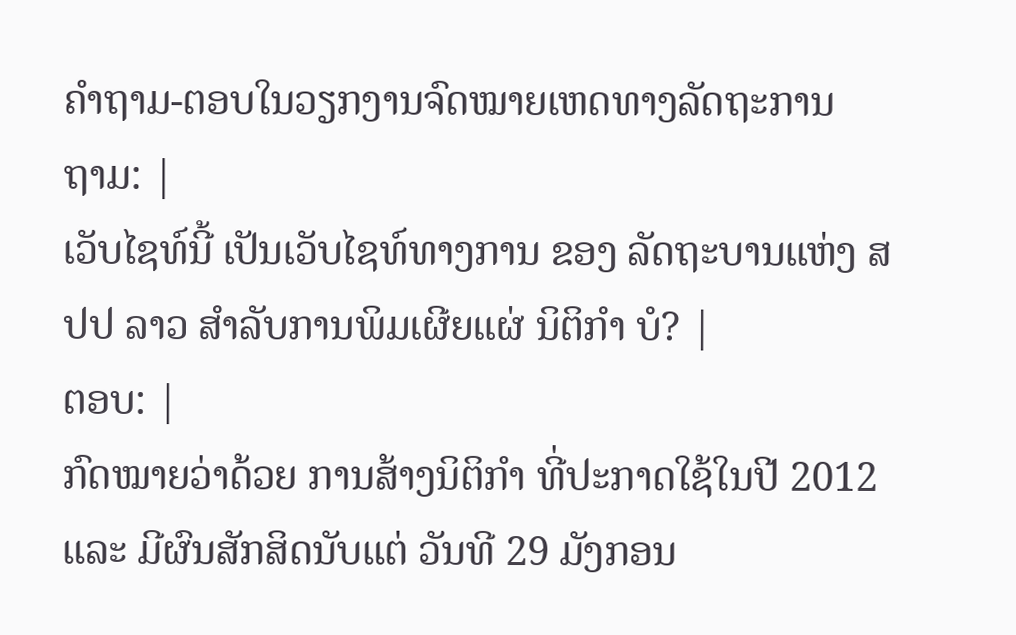ຄຳຖາມ-ຕອບໃນວຽກງານຈົດໝາຍເຫດທາງລັດຖະການ
ຖາມ: |
ເວັບໄຊທ໌ນີ້ ເປັນເວັບໄຊທ໌ທາງການ ຂອງ ລັດຖະບານແຫ່ງ ສປປ ລາວ ສຳລັບການພິມເຜີຍແຜ່ ນິຕິກຳ ບໍ? |
ຕອບ: |
ກົດໝາຍວ່າດ້ວຍ ການສ້າງນິຕິກຳ ທີ່ປະກາດໃຊ້ໃນປີ 2012 ແລະ ມີຜົນສັກສິດນັບແຕ່ ວັນທີ 29 ມັງກອນ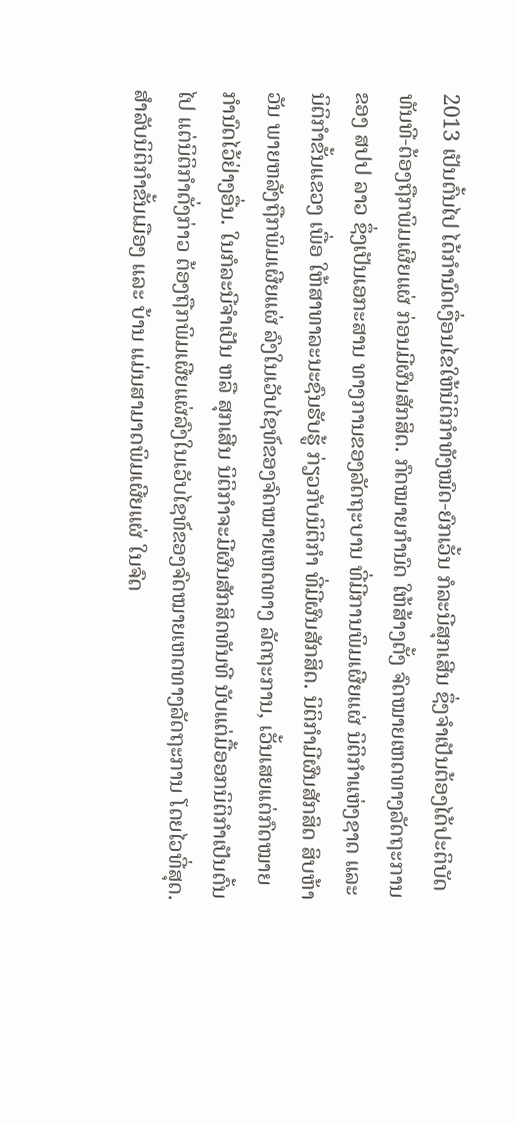2013 ເປັນຕົ້ນໄປ ໄດ້ກຳນົດເງື່ອນໄຂໃຫ້ນິຕິກຳທັງໝົດ-ຍົກເວັ້ນ ກໍລະນີສຸກເສີນ ຊຶ່ງຈຳເປັນຕ້ອງໄດ້ປະຕິບັດທັນທີ-ຕ້ອງຖືກພິມເຜີຍແຜ່ ກ່ອນມີຜົນສັກສິດ. ກົດໝາຍກຳນົດ ໃຫ້ສ້າງຕັ້ງ ຈົດໝາຍເຫດທາງລັດຖະການ ຂອງ ສປປ ລາວ ຊຶ່ງເປັນເອກະສານ ທາງການຂອງລັດຖະບານ ທີ່ມີການພິມເຜີຍແຜ່ ນິຕິກຳແຫ່ງຊາດ ແລະ ນິຕິກຳຂັ້ນແຂວງ ເພື່ອ ໃຫ້ສາທາລະນະຊົນຮັບຮູ້ ກ່ຽວກັບນິຕິກຳ ທີ່ມີຜົນສັກສິດ. ນິຕິກຳມີຜົນສັກສິດ ສິບຫ້າ ວັນ ພາຍຫລັງຖືກພິມເຜີຍແຜ່ ລົງໃນເວັບໄຊທ໌ຂອງຈົດໝາຍເຫດທາງ ລັດຖະການ, ເວັ້ນເສຍແຕ່ກົດໝາຍກຳນົດໄວ້ຢ່າງອື່ນ. ໃນກໍລະນີຈຳເປັນ ຫລື ສຸກເສີນ ນິຕິກຳຈະມີຜົນສັກສິດທັນທີ ນັບແຕ່ມື້ອອກນິຕິກຳເປັນຕົ້ນໄປ ແຕ່ນິຕິກຳດັ່ງກ່າວ ຕ້ອງຖືກພິມເຜີຍແຜ່ລົງໃນເວັບໄຊທ໌ຂອງຈົດໝາຍເຫດທາງລັດຖະການ ໂດຍໄວທີ່ສຸດ. ສຳລັບນິຕິກຳຂັ້ນເມືອງ ແລະ ບ້ານ ແມ່ນສາມາດພິມເຜີຍແຜ່ ໃນຈົດ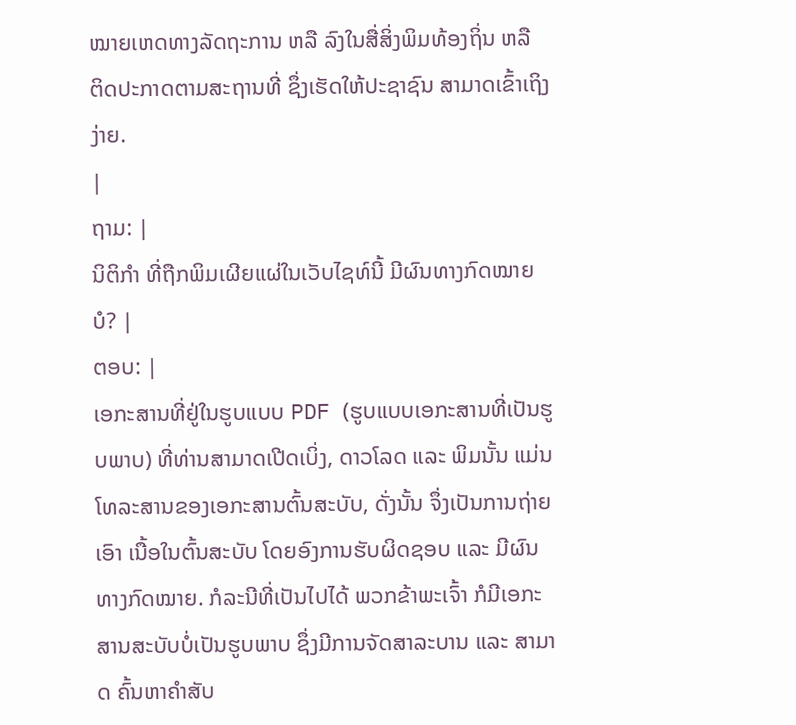ໝາຍເຫດທາງລັດຖະການ ຫລື ລົງໃນສື່ສິ່ງພິມທ້ອງຖິ່ນ ຫລື ຕິດປະກາດຕາມສະຖານທີ່ ຊຶ່ງເຮັດໃຫ້ປະຊາຊົນ ສາມາດເຂົ້າເຖິງງ່າຍ.
|
ຖາມ: |
ນິຕິກຳ ທີ່ຖືກພິມເຜີຍແຜ່ໃນເວັບໄຊທ໌ນີ້ ມີຜົນທາງກົດໝາຍ ບໍ? |
ຕອບ: |
ເອກະສານທີ່ຢູ່ໃນຮູບແບບ PDF (ຮູບແບບເອກະສານທີ່ເປັນຮູບພາບ) ທີ່ທ່ານສາມາດເປີດເບິ່ງ, ດາວໂລດ ແລະ ພິມນັ້ນ ແມ່ນໂທລະສານຂອງເອກະສານຕົ້ນສະບັບ, ດັ່ງນັ້ນ ຈຶ່ງເປັນການຖ່າຍເອົາ ເນື້ອໃນຕົ້ນສະບັບ ໂດຍອົງການຮັບຜິດຊອບ ແລະ ມີຜົນທາງກົດໝາຍ. ກໍລະນີທີ່ເປັນໄປໄດ້ ພວກຂ້າພະເຈົ້າ ກໍມີເອກະສານສະບັບບໍ່ເປັນຮູບພາບ ຊຶ່ງມີການຈັດສາລະບານ ແລະ ສາມາດ ຄົ້ນຫາຄຳສັບ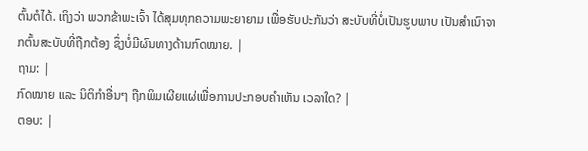ຕົ້ນຕໍໄດ້. ເຖິງວ່າ ພວກຂ້າພະເຈົ້າ ໄດ້ສຸມທຸກຄວາມພະຍາຍາມ ເພື່ອຮັບປະກັນວ່າ ສະບັບທີ່ບໍ່ເປັນຮູບພາບ ເປັນສຳເນົາຈາກຕົ້ນສະບັບທີ່ຖືກຕ້ອງ ຊຶ່ງບໍ່ມີຜົນທາງດ້ານກົດໝາຍ. |
ຖາມ: |
ກົດໝາຍ ແລະ ນິຕິກຳອື່ນໆ ຖືກພິມເຜີຍແຜ່ເພື່ອການປະກອບຄຳເຫັນ ເວລາໃດ? |
ຕອບ: |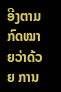ອີງຕາມ ກົດໝາຍວ່າດ້ວຍ ການ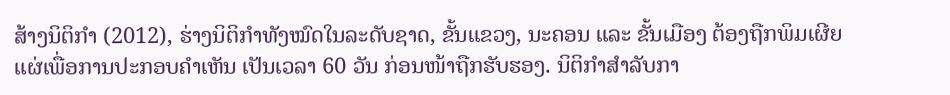ສ້າງນິຕິກຳ (2012), ຮ່າງນິຕິກຳທັງໝົດໃນລະດັບຊາດ, ຂັ້ນແຂວງ, ນະຄອນ ແລະ ຂັ້ນເມືອງ ຕ້ອງຖືກພິມເຜີຍແຜ່ເພື່ອການປະກອບຄຳເຫັນ ເປັນເວລາ 60 ວັນ ກ່ອນໜ້າຖືກຮັບຮອງ. ນິຕິກຳສຳລັບກາ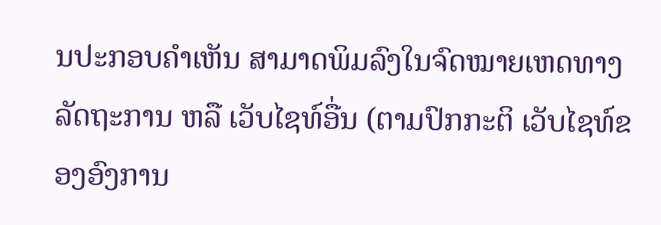ນປະກອບຄຳເຫັນ ສາມາດພິມລົງໃນຈົດໝາຍເຫດທາງ ລັດຖະການ ຫລື ເວັບໄຊທ໌ອື່ນ (ຕາມປົກກະຕິ ເວັບໄຊທ໌ຂອງອົງການ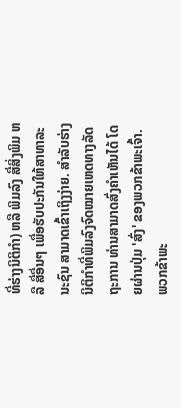ທີ່ຮ່າງນິຕິກຳ) ຫລື ພິມລົງ ສື່ສິ່ງພິມ ຫລື ສື່ອື່ນໆ ເພື່ອຮັບປະກັນໃຫ້ສາທາລະນະຊົນ ສາມາດເຂົ້າເຖິງງ່າຍ. ສຳລັບຮ່າງນິຕິກຳທີ່ພິມລົງຈົດໝາຍເຫດທາງລັດຖະການ ທ່ານສາມາດສົ່ງຄຳເຫັນໄດ້ ໂດຍຜ່ານປຸ່ມ 'ສົ່ງ' ຂອງພວກຂ້າພະເຈົ້າ. ພວກຂ້າພະ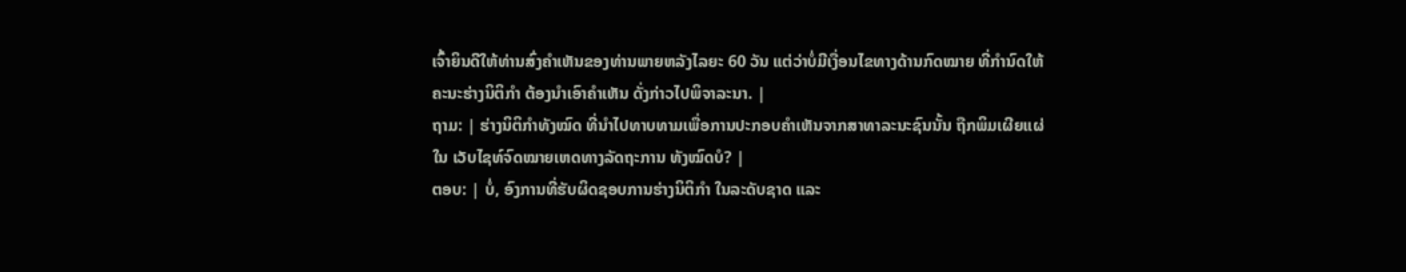ເຈົ້າຍິນດີໃຫ້ທ່ານສົ່ງຄຳເຫັນຂອງທ່ານພາຍຫລັງໄລຍະ 60 ວັນ ແຕ່ວ່າບໍ່ມີເງື່ອນໄຂທາງດ້ານກົດໝາຍ ທີ່ກຳນົດໃຫ້ຄະນະຮ່າງນິຕິກຳ ຕ້ອງນຳເອົາຄຳເຫັນ ດັ່ງກ່າວໄປພິຈາລະນາ. |
ຖາມ: | ຮ່າງນິຕິກຳທັງໝົດ ທີ່ນຳໄປທາບທາມເພື່ອການປະກອບຄຳເຫັນຈາກສາທາລະນະຊົນນັ້ນ ຖືກພິມເຜີຍແຜ່ໃນ ເວັບໄຊທ໌ຈົດໝາຍເຫດທາງລັດຖະການ ທັງໝົດບໍ? |
ຕອບ: | ບໍ່, ອົງການທີ່ຮັບຜິດຊອບການຮ່າງນິຕິກຳ ໃນລະດັບຊາດ ແລະ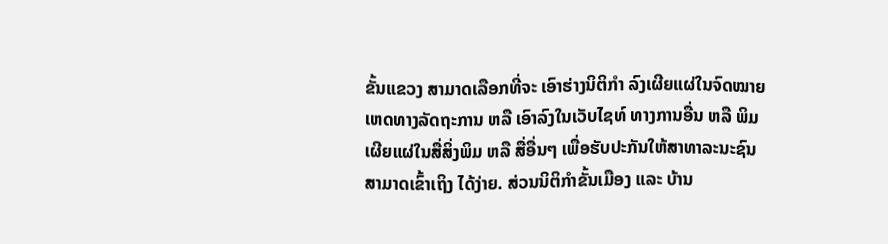ຂັ້ນແຂວງ ສາມາດເລືອກທີ່ຈະ ເອົາຮ່າງນິຕິກຳ ລົງເຜີຍແຜ່ໃນຈົດໝາຍເຫດທາງລັດຖະການ ຫລື ເອົາລົງໃນເວັບໄຊທ໌ ທາງການອື່ນ ຫລື ພິມເຜີຍແຜ່ໃນສື່ສິ່ງພິມ ຫລື ສື່ອື່ນໆ ເພື່ອຮັບປະກັນໃຫ້ສາທາລະນະຊົນ ສາມາດເຂົ້າເຖິງ ໄດ້ງ່າຍ. ສ່ວນນິຕິກຳຂັ້ນເມືອງ ແລະ ບ້ານ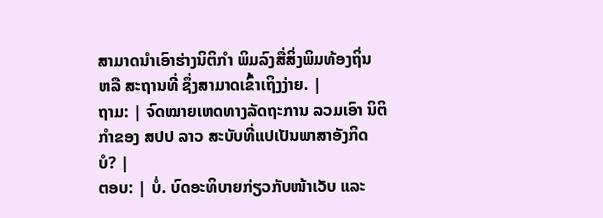ສາມາດນຳເອົາຮ່າງນິຕິກຳ ພິມລົງສື່ສິ່ງພິມທ້ອງຖິ່ນ ຫລື ສະຖານທີ່ ຊຶ່ງສາມາດເຂົ້າເຖິງງ່າຍ. |
ຖາມ: | ຈົດໝາຍເຫດທາງລັດຖະການ ລວມເອົາ ນິຕິກຳຂອງ ສປປ ລາວ ສະບັບທີ່ແປເປັນພາສາອັງກິດ ບໍ? |
ຕອບ: | ບໍ່. ບົດອະທິບາຍກ່ຽວກັບໜ້າເວັບ ແລະ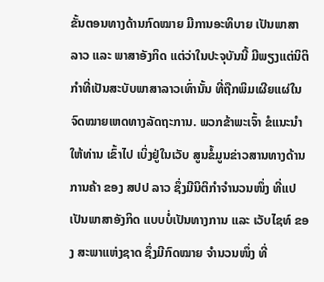ຂັ້ນຕອນທາງດ້ານກົດໝາຍ ມີການອະທິບາຍ ເປັນພາສາ ລາວ ແລະ ພາສາອັງກິດ ແຕ່ວ່າໃນປະຈຸບັນນີ້ ມີພຽງແຕ່ນິຕິກຳທີ່ເປັນສະບັບພາສາລາວເທົ່ານັ້ນ ທີ່ຖືກພິມເຜີຍແຜ່ໃນຈົດໝາຍເຫດທາງລັດຖະການ. ພວກຂ້າພະເຈົ້າ ຂໍແນະນຳໃຫ້ທ່ານ ເຂົ້າໄປ ເບິ່ງຢູ່ໃນເວັບ ສູນຂໍ້ມູນຂ່າວສານທາງດ້ານການຄ້າ ຂອງ ສປປ ລາວ ຊຶ່ງມີນິຕິກຳຈຳນວນໜຶ່ງ ທີ່ແປເປັນພາສາອັງກິດ ແບບບໍ່ເປັນທາງການ ແລະ ເວັບໄຊທ໌ ຂອງ ສະພາແຫ່ງຊາດ ຊຶ່ງມີກົດໝາຍ ຈຳນວນໜຶ່ງ ທີ່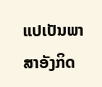ແປເປັນພາສາອັງກິດ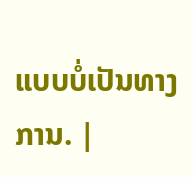ແບບບໍ່ເປັນທາງການ. |